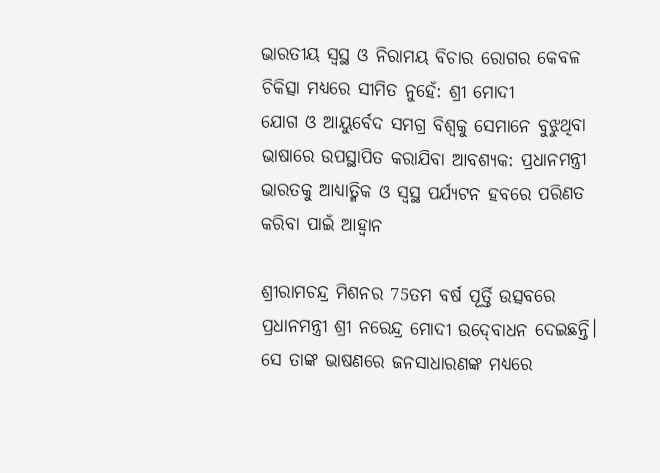ଭାରତୀୟ ସ୍ୱସ୍ଥ ଓ ନିରାମୟ ବିଚାର ରୋଗର କେବଳ ଚିକିତ୍ସା ମଧ୍ୟରେ ସୀମିତ ନୁହେଁ: ଶ୍ରୀ ମୋଦୀ
ଯୋଗ ଓ ଆୟୁର୍ବେଦ ସମଗ୍ର ବିଶ୍ୱକୁ ସେମାନେ ବୁଝୁଥିବା ଭାଷାରେ ଉପସ୍ଥାପିତ କରାଯିବା ଆବଶ୍ୟକ: ପ୍ରଧାନମନ୍ତ୍ରୀ
ଭାରତକୁ ଆଧ୍ୟାତ୍ମିକ ଓ ସ୍ୱସ୍ଥ ପର୍ଯ୍ୟଟନ ହବରେ ପରିଣତ କରିବା ପାଇଁ ଆହ୍ୱାନ

ଶ୍ରୀରାମଚନ୍ଦ୍ର ମିଶନର 75ତମ ବର୍ଷ ପୂର୍ତ୍ତି ଉତ୍ସବରେ ପ୍ରଧାନମନ୍ତ୍ରୀ ଶ୍ରୀ ନରେନ୍ଦ୍ର ମୋଦୀ ଉଦ୍‍ବୋଧନ ଦେଇଛନ୍ତି। ସେ ତାଙ୍କ ଭାଷଣରେ ଜନସାଧାରଣଙ୍କ ମଧ୍ୟରେ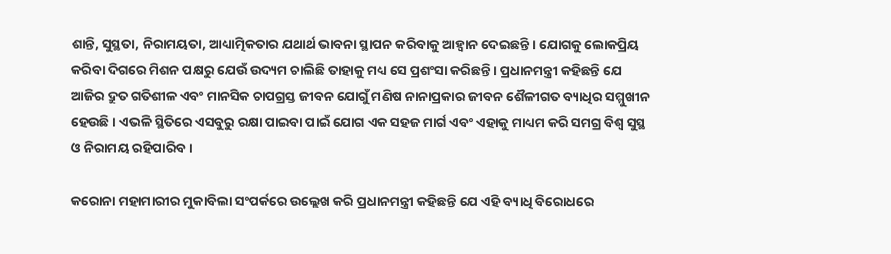ଶାନ୍ତି, ସୁସ୍ଥତା, ନିରାମୟତା, ଆଧ୍ୟାତ୍ମିକତାର ଯଥାର୍ଥ ଭାବନା ସ୍ଥାପନ କରିବାକୁ ଆହ୍ୱାନ ଦେଇଛନ୍ତି । ଯୋଗକୁ ଲୋକପ୍ରିୟ କରିବା ଦିଗରେ ମିଶନ ପକ୍ଷରୁ ଯେଉଁ ଉଦ୍ୟମ ଚାଲିଛି ତାହାକୁ ମଧ୍ୟ ସେ ପ୍ରଶଂସା କରିଛନ୍ତି । ପ୍ରଧାନମନ୍ତ୍ରୀ କହିଛନ୍ତି ଯେ ଆଜିର ଦ୍ରୁତ ଗତିଶୀଳ ଏବଂ ମାନସିକ ଚାପଗ୍ରସ୍ତ ଜୀବନ ଯୋଗୁଁ ମଣିଷ ନାନାପ୍ରକାର ଜୀବନ ଶୈଳୀଗତ ବ୍ୟାଧିର ସମ୍ମୁଖୀନ ହେଉଛି । ଏଭଳି ସ୍ଥିତିରେ ଏସବୁରୁ ରକ୍ଷା ପାଇବା ପାଇଁ ଯୋଗ ଏକ ସହଜ ମାର୍ଗ ଏବଂ ଏହାକୁ ମାଧ୍ୟମ କରି ସମଗ୍ର ବିଶ୍ୱ ସୁସ୍ଥ ଓ ନିରାମୟ ରହିପାରିବ ।

କରୋନା ମହାମାରୀର ମୁକାବିଲା ସଂପର୍କରେ ଉଲ୍ଲେଖ କରି ପ୍ରଧାନମନ୍ତ୍ରୀ କହିଛନ୍ତି ଯେ ଏହି ବ୍ୟାଧି ବିରୋଧରେ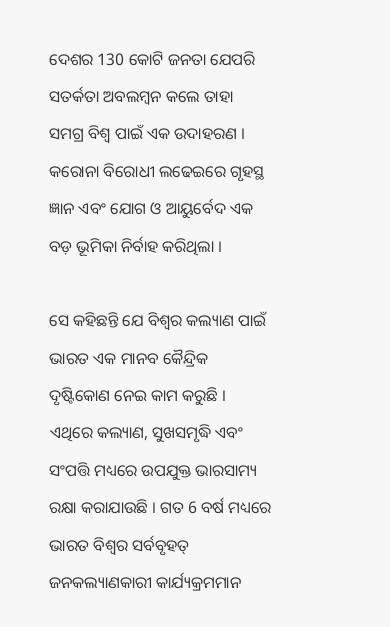ଦେଶର 130 କୋଟି ଜନତା ଯେପରି ସତର୍କତା ଅବଲମ୍ବନ କଲେ ତାହା ସମଗ୍ର ବିଶ୍ୱ ପାଇଁ ଏକ ଉଦାହରଣ । କରୋନା ବିରୋଧୀ ଲଢେଇରେ ଗୃହସ୍ଥ ଜ୍ଞାନ ଏବଂ ଯୋଗ ଓ ଆୟୁର୍ବେଦ ଏକ ବଡ଼ ଭୂମିକା ନିର୍ବାହ କରିଥିଲା ।

ସେ କହିଛନ୍ତି ଯେ ବିଶ୍ୱର କଲ୍ୟାଣ ପାଇଁ ଭାରତ ଏକ ମାନବ କୈନ୍ଦ୍ରିକ ଦୃଷ୍ଟିକୋଣ ନେଇ କାମ କରୁଛି । ଏଥିରେ କଲ୍ୟାଣ, ସୁଖସମୃଦ୍ଧି ଏବଂ ସଂପତ୍ତି ମଧ୍ୟରେ ଉପଯୁକ୍ତ ଭାରସାମ୍ୟ ରକ୍ଷା କରାଯାଉଛି । ଗତ 6 ବର୍ଷ ମଧ୍ୟରେ ଭାରତ ବିଶ୍ୱର ସର୍ବବୃହତ୍‍ ଜନକଲ୍ୟାଣକାରୀ କାର୍ଯ୍ୟକ୍ରମମାନ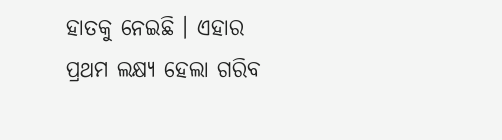ହାତକୁ ନେଇଛି । ଏହାର ପ୍ରଥମ ଲକ୍ଷ୍ୟ ହେଲା ଗରିବ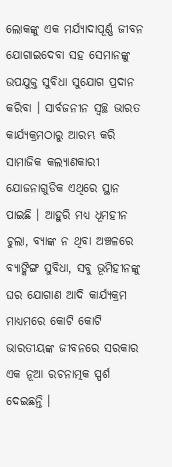ଲୋକଙ୍କୁ ଏକ ମର୍ଯ୍ୟାଦାପୂର୍ଣ୍ଣ ଜୀବନ ଯୋଗାଇଦେବା ସହ ସେମାନଙ୍କୁ ଉପଯୁକ୍ତ ସୁବିଧା ସୁଯୋଗ ପ୍ରଦାନ କରିବା । ସାର୍ବଜନୀନ ସ୍ୱଚ୍ଛ ଭାରତ କାର୍ଯ୍ୟକ୍ରମଠାରୁ ଆରମ୍ଭ କରି ସାମାଜିକ କଲ୍ୟାଣକାରୀ ଯୋଜନାଗୁଡିକ ଏଥିରେ ସ୍ଥାନ ପାଇଛି । ଆହୁରି ମଧ୍ୟ ଧୂମହୀନ ଚୁଲା, ବ୍ୟାଙ୍କ ନ ଥିବା ଅଞ୍ଚଳରେ ବ୍ୟାଙ୍କିଙ୍ଗ ସୁବିଧା, ସବୁ ଭୂମିହୀନଙ୍କୁ ଘର ଯୋଗାଣ ଆଦି କାର୍ଯ୍ୟକ୍ରମ ମାଧ୍ୟମରେ କୋଟି କୋଟି ଭାରତୀୟଙ୍କ ଜୀବନରେ ସରକାର ଏକ ନୂଆ ରଚନାତ୍ମକ ସ୍ପର୍ଶ ଦେଇଛନ୍ତି ।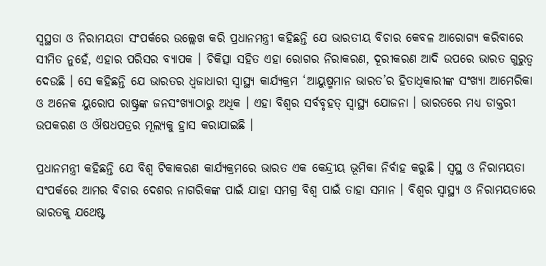ସ୍ୱସ୍ଥତା ଓ ନିରାମୟତା ସଂପର୍କରେ ଉଲ୍ଲେଖ କରି ପ୍ରଧାନମନ୍ତ୍ରୀ କହିଛନ୍ତି ଯେ ଭାରତୀୟ ବିଚାର କେବଳ ଆରୋଗ୍ୟ କରିବାରେ ସୀମିତ ନୁହେଁ, ଏହାର ପରିସର ବ୍ୟାପକ । ଚିକିତ୍ସା ସହିତ ଏହା ରୋଗର ନିରାକରଣ, ଦୂରୀକରଣ ଆଦି ଉପରେ ଭାରତ ଗୁରୁତ୍ୱ ଦେଉଛି । ସେ କହିଛନ୍ତି ଯେ ଭାରତର ଧ୍ୱଜାଧାରୀ ସ୍ୱାସ୍ଥ୍ୟ କାର୍ଯ୍ୟକ୍ରମ ‘ଆୟୁଷ୍ମମାନ ଭାରତ’ର ହିତାଧିକାରୀଙ୍କ ସଂଖ୍ୟା ଆମେରିକା ଓ ଅନେକ ୟୁରୋପ ରାଷ୍ଟ୍ରଙ୍କ ଜନସଂଖ୍ୟାଠାରୁ ଅଧିକ । ଏହା ବିଶ୍ୱର ସର୍ବବୃହତ୍‍ ସ୍ୱାସ୍ଥ୍ୟ ଯୋଜନା । ଭାରତରେ ମଧ୍ୟ ଡାକ୍ତରୀ ଉପକରଣ ଓ ଔଷଧପତ୍ରର ମୂଲ୍ୟକୁ ହ୍ରାସ କରାଯାଇଛି ।

ପ୍ରଧାନମନ୍ତ୍ରୀ କହିଛନ୍ତି ଯେ ବିଶ୍ୱ ଟିକାକରଣ କାର୍ଯ୍ୟକ୍ରମରେ ଭାରତ ଏକ କେନ୍ଦ୍ରୀୟ ଭୂମିକା ନିର୍ବାହ କରୁଛି । ସ୍ୱସ୍ଥ ଓ ନିରାମୟତା ସଂପର୍କରେ ଆମର ବିଚାର ଦେଶର ନାଗରିକଙ୍କ ପାଇଁ ଯାହା ସମଗ୍ର ବିଶ୍ୱ ପାଇଁ ତାହା ସମାନ । ବିଶ୍ୱର ସ୍ୱାସ୍ଥ୍ୟ ଓ ନିରାମୟତାରେ ଭାରତକୁ ଯଥେଷ୍ଟ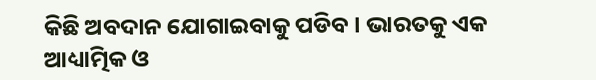କିଛି ଅବଦାନ ଯୋଗାଇବାକୁ ପଡିବ । ଭାରତକୁ ଏକ ଆଧ୍ୟାତ୍ମିକ ଓ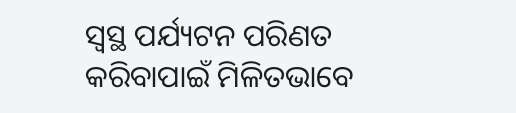ସ୍ୱସ୍ଥ ପର୍ଯ୍ୟଟନ ପରିଣତ କରିବାପାଇଁ ମିଳିତଭାବେ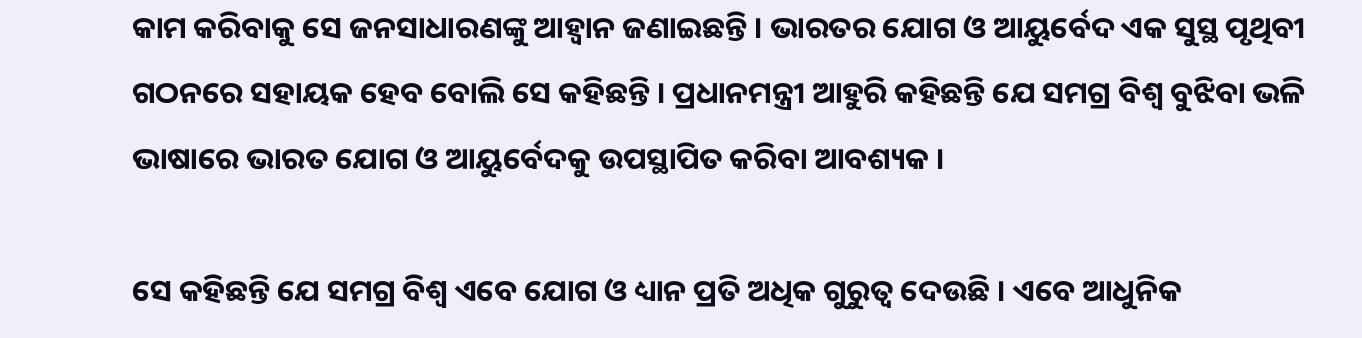କାମ କରିବାକୁ ସେ ଜନସାଧାରଣଙ୍କୁ ଆହ୍ୱାନ ଜଣାଇଛନ୍ତି । ଭାରତର ଯୋଗ ଓ ଆୟୁର୍ବେଦ ଏକ ସୁସ୍ଥ ପୃଥିବୀ ଗଠନରେ ସହାୟକ ହେବ ବୋଲି ସେ କହିଛନ୍ତି । ପ୍ରଧାନମନ୍ତ୍ରୀ ଆହୁରି କହିଛନ୍ତି ଯେ ସମଗ୍ର ବିଶ୍ୱ ବୁଝିବା ଭଳି ଭାଷାରେ ଭାରତ ଯୋଗ ଓ ଆୟୁର୍ବେଦକୁ ଉପସ୍ଥାପିତ କରିବା ଆବଶ୍ୟକ ।

ସେ କହିଛନ୍ତି ଯେ ସମଗ୍ର ବିଶ୍ୱ ଏବେ ଯୋଗ ଓ ଧ୍ୟାନ ପ୍ରତି ଅଧିକ ଗୁରୁତ୍ୱ ଦେଉଛି । ଏବେ ଆଧୁନିକ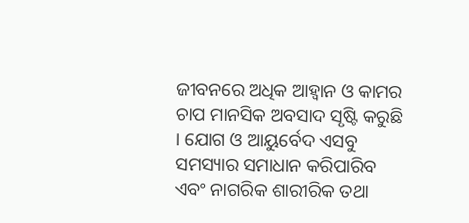ଜୀବନରେ ଅଧିକ ଆହ୍ୱାନ ଓ କାମର ଚାପ ମାନସିକ ଅବସାଦ ସୃଷ୍ଟି କରୁଛି । ଯୋଗ ଓ ଆୟୁର୍ବେଦ ଏସବୁ ସମସ୍ୟାର ସମାଧାନ କରିପାରିବ ଏବଂ ନାଗରିକ ଶାରୀରିକ ତଥା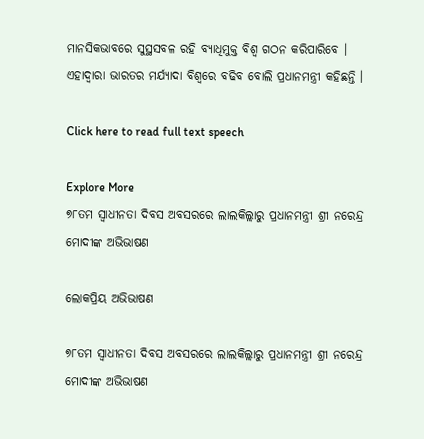ମାନସିକଭାବରେ ସୁସ୍ଥସବଳ ରହି ବ୍ୟାଧିମୁକ୍ତ ବିଶ୍ୱ ଗଠନ କରିପାରିବେ । ଏହାଦ୍ୱାରା ଭାରତର ମର୍ଯ୍ୟାଦା ବିଶ୍ୱରେ ବଢିବ ବୋଲି ପ୍ରଧାନମନ୍ତ୍ରୀ କହିଛନ୍ତି ।

Click here to read full text speech

Explore More
୭୮ତମ ସ୍ୱାଧୀନତା ଦିବସ ଅବସରରେ ଲାଲକିଲ୍ଲାରୁ ପ୍ରଧାନମନ୍ତ୍ରୀ ଶ୍ରୀ ନରେନ୍ଦ୍ର ମୋଦୀଙ୍କ ଅଭିଭାଷଣ

ଲୋକପ୍ରିୟ ଅଭିଭାଷଣ

୭୮ତମ ସ୍ୱାଧୀନତା ଦିବସ ଅବସରରେ ଲାଲକିଲ୍ଲାରୁ ପ୍ରଧାନମନ୍ତ୍ରୀ ଶ୍ରୀ ନରେନ୍ଦ୍ର ମୋଦୀଙ୍କ ଅଭିଭାଷଣ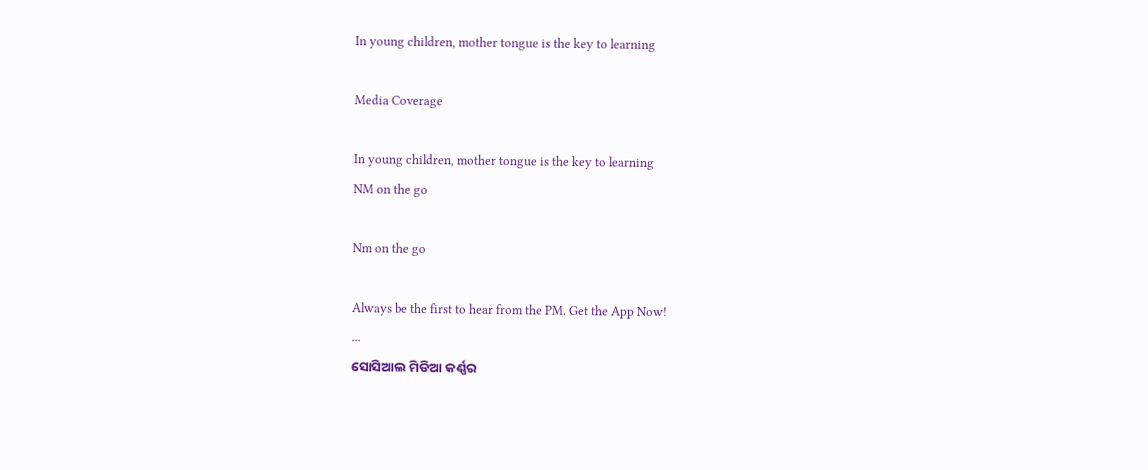In young children, mother tongue is the key to learning

Media Coverage

In young children, mother tongue is the key to learning
NM on the go

Nm on the go

Always be the first to hear from the PM. Get the App Now!
...
ସୋସିଆଲ ମିଡିଆ କର୍ଣ୍ଣର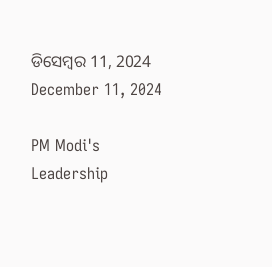ଡିସେମ୍ବର 11, 2024
December 11, 2024

PM Modi's Leadership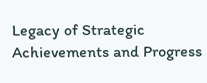Legacy of Strategic Achievements and Progress